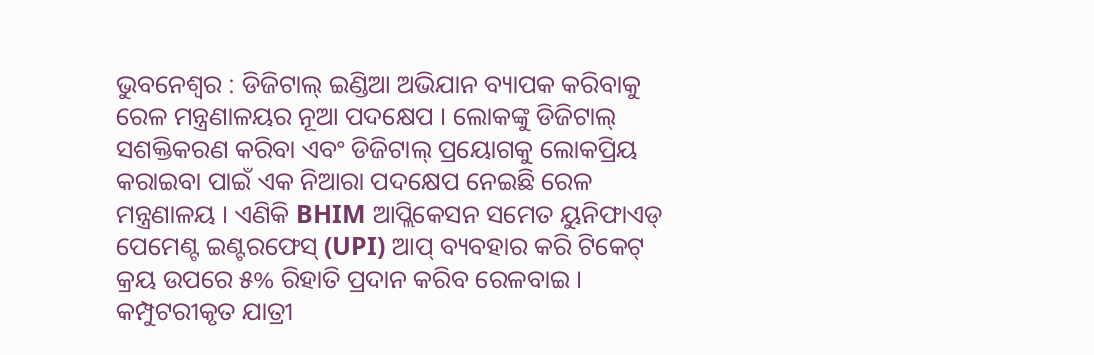ଭୁବନେଶ୍ବର : ଡିଜିଟାଲ୍ ଇଣ୍ଡିଆ ଅଭିଯାନ ବ୍ୟାପକ କରିବାକୁ ରେଳ ମନ୍ତ୍ରଣାଳୟର ନୂଆ ପଦକ୍ଷେପ । ଲୋକଙ୍କୁ ଡିଜିଟାଲ୍ ସଶକ୍ତିକରଣ କରିବା ଏବଂ ଡିଜିଟାଲ୍ ପ୍ରୟୋଗକୁ ଲୋକପ୍ରିୟ କରାଇବା ପାଇଁ ଏକ ନିଆରା ପଦକ୍ଷେପ ନେଇଛି ରେଳ ମନ୍ତ୍ରଣାଳୟ । ଏଣିକି BHIM ଆପ୍ଲିକେସନ ସମେତ ୟୁନିଫାଏଡ୍ ପେମେଣ୍ଟ ଇଣ୍ଟରଫେସ୍ (UPI) ଆପ୍ ବ୍ୟବହାର କରି ଟିକେଟ୍ କ୍ରୟ ଉପରେ ୫% ରିହାତି ପ୍ରଦାନ କରିବ ରେଳବାଇ ।
କମ୍ପୁଟରୀକୃତ ଯାତ୍ରୀ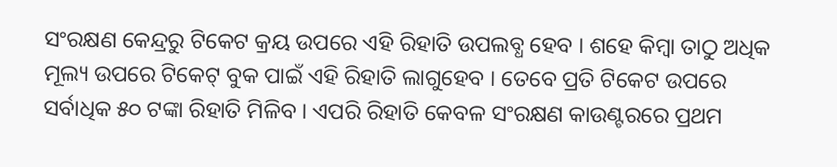ସଂରକ୍ଷଣ କେନ୍ଦ୍ରରୁ ଟିକେଟ କ୍ରୟ ଉପରେ ଏହି ରିହାତି ଉପଲବ୍ଧ ହେବ । ଶହେ କିମ୍ବା ତାଠୁ ଅଧିକ ମୂଲ୍ୟ ଉପରେ ଟିକେଟ୍ ବୁକ ପାଇଁ ଏହି ରିହାତି ଲାଗୁହେବ । ତେବେ ପ୍ରତି ଟିକେଟ ଉପରେ ସର୍ବାଧିକ ୫୦ ଟଙ୍କା ରିହାତି ମିଳିବ । ଏପରି ରିହାତି କେବଳ ସଂରକ୍ଷଣ କାଉଣ୍ଟରରେ ପ୍ରଥମ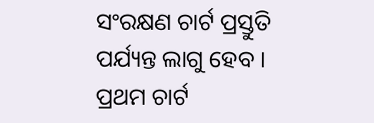ସଂରକ୍ଷଣ ଚାର୍ଟ ପ୍ରସ୍ତୁତି ପର୍ଯ୍ୟନ୍ତ ଲାଗୁ ହେବ । ପ୍ରଥମ ଚାର୍ଟ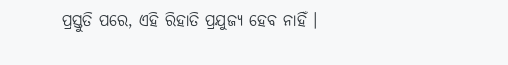ପ୍ରସ୍ତୁତି ପରେ, ଏହି ରିହାତି ପ୍ରଯୁଜ୍ୟ ହେବ ନାହିଁ ।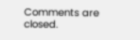Comments are closed.